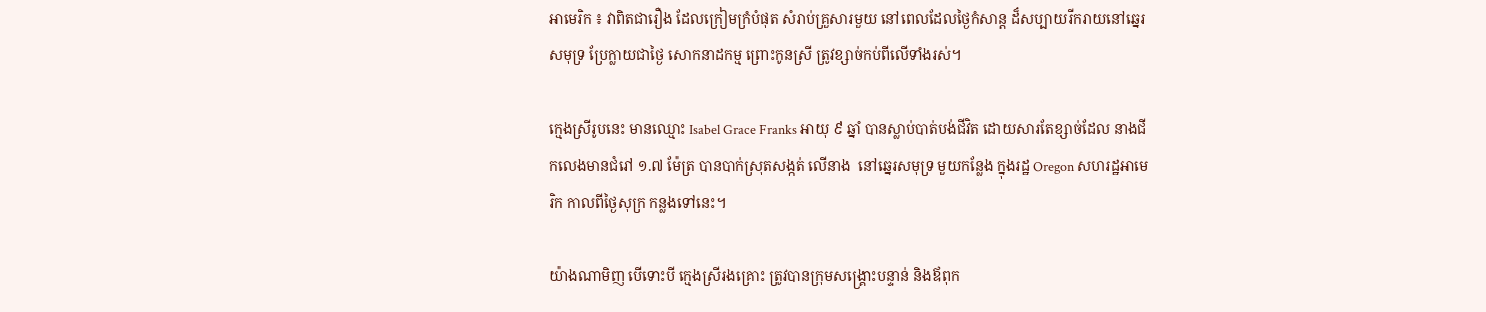អាមេរិក ៖ វាពិតជារឿង ដែលក្រៀមក្រំបំផុត សំរាប់គ្រួសារមួយ នៅពេលដែលថ្ងៃកំសាន្ត ដ៏សប្បាយរីករាយនៅឆ្នេរសមុទ្រ ប្រែក្លាយជាថ្ងៃ សោកនាដកម្ម ព្រោះកូនស្រី ត្រូវខ្សាច់កប់ពីលើទាំងរស់។

ក្មេងស្រីរូបនេះ មានឈ្មោះ Isabel Grace Franks អាយុ ៩ ឆ្នាំ បានស្លាប់បាត់បង់ជីវិត ដោយសារតែខ្សាច់ដែល នាងជីកលេងមានជំរៅ ១.៧ ម៉ែត្រ បានបាក់ស្រុតសង្កត់ លើនាង  នៅឆ្នេរសមុទ្រ មួយកន្លែង ក្នុងរដ្ឋ Oregon សហរដ្ឋអាមេរិក កាលពីថ្ងៃសុក្រ កន្លងទៅនេះ។

យ៉ាងណាមិញ បើទោះបី ក្មេងស្រីរងគ្រោះ ត្រូវបានក្រុមសង្រ្គោះបន្ទាន់ និងឪពុក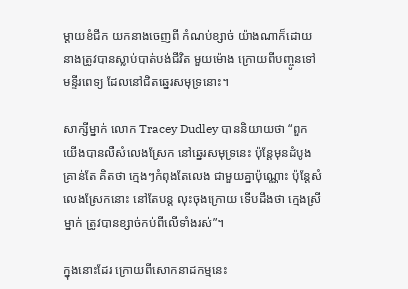ម្តាយខំជីក យកនាងចេញពី កំណប់ខ្សាច់ យ៉ាងណាក៏ដោយ នាងត្រូវបានស្លាប់បាត់បង់ជីវិត មួយម៉ោង ក្រោយពីបញ្ចូនទៅមន្ទីរពេទ្យ ដែលនៅជិតឆ្នេរសមុទ្រនោះ។

សាក្សីម្នាក់ លោក Tracey Dudley បាននិយាយថា “ពួកយើងបានលឺសំលេងស្រែក នៅឆ្នេរសមុទ្រនេះ ប៉ុន្តែមុនដំបូង គ្រាន់តែ គិតថា ក្មេងៗកំពុងតែលេង ជាមួយគ្នាប៉ុណ្ណោះ ប៉ុន្តែសំលេងស្រែកនោះ នៅតែបន្ត លុះចុងក្រោយ ទើបដឹងថា ក្មេងស្រីម្នាក់ ត្រូវបានខ្សាច់កប់ពីលើទាំងរស់”។

ក្នុងនោះដែរ ក្រោយពីសោកនាដកម្មនេះ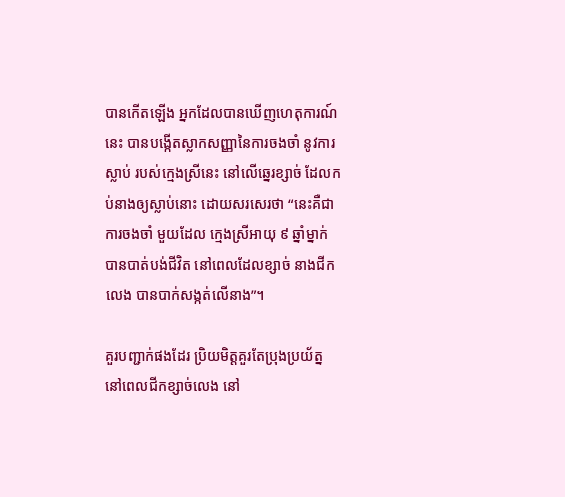បានកើតឡើង អ្នកដែលបានឃើញហេតុការណ៍នេះ បានបង្កើតស្លាកសញ្ញានៃការចងចាំ នូវការស្លាប់ របស់ក្មេងស្រីនេះ នៅលើឆ្នេរខ្សាច់ ដែលកប់នាងឲ្យស្លាប់នោះ ដោយសរសេរថា “នេះគឺជាការចងចាំ មួយដែល ក្មេងស្រីអាយុ ៩ ឆ្នាំម្នាក់ បានបាត់បង់ជីវិត នៅពេលដែលខ្សាច់ នាងជីកលេង បានបាក់សង្កត់លើនាង”។

គួរបញ្ជាក់ផងដែរ ប្រិយមិត្តគួរតែប្រុងប្រយ័ត្ន នៅពេលជីកខ្សាច់លេង នៅ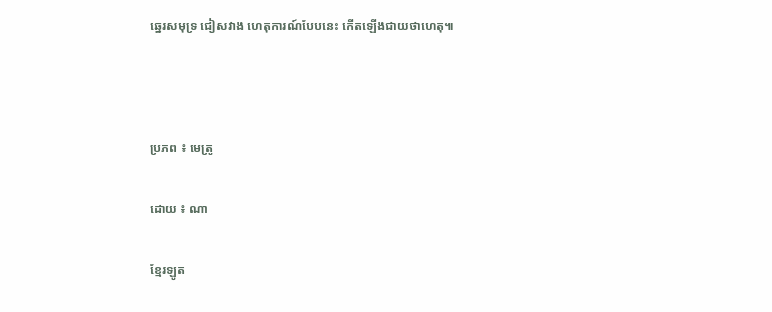ឆ្នេរសមុទ្រ ជៀសវាង ហេតុការណ៍បែបនេះ កើតឡើងជាយថាហេតុ៕



ប្រភព ៖ មេត្រូ

ដោយ ៖ ណា

ខ្មែរឡូត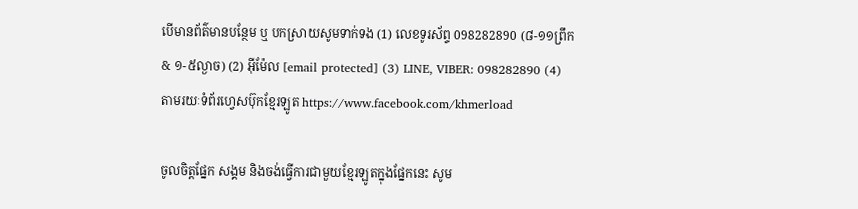បើមានព័ត៌មានបន្ថែម ឬ បកស្រាយសូមទាក់ទង (1) លេខទូរស័ព្ទ 098282890 (៨-១១ព្រឹក & ១-៥ល្ងាច) (2) អ៊ីម៉ែល [email protected] (3) LINE, VIBER: 098282890 (4) តាមរយៈទំព័រហ្វេសប៊ុកខ្មែរឡូត https://www.facebook.com/khmerload

ចូលចិត្តផ្នែក សង្គម និងចង់ធ្វើការជាមួយខ្មែរឡូតក្នុងផ្នែកនេះ សូម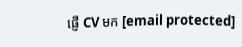ផ្ញើ CV មក [email protected]